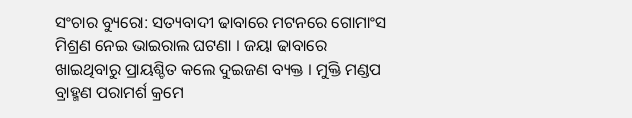ସଂଚାର ବ୍ୟୁରୋ: ସତ୍ୟବାଦୀ ଢାବାରେ ମଟନରେ ଗୋମାଂସ ମିଶ୍ରଣ ନେଇ ଭାଇରାଲ ଘଟଣା । ଜୟା ଢାବାରେ ଖାଇଥିବାରୁ ପ୍ରାୟଶ୍ଚିତ କଲେ ଦୁଇଜଣ ବ୍ୟକ୍ତ । ମୁକ୍ତି ମଣ୍ଡପ ବ୍ରାହ୍ମଣ ପରାମର୍ଶ କ୍ରମେ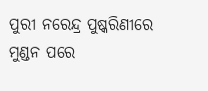ପୁରୀ ନରେନ୍ଦ୍ର ପୁଷ୍କରିଣୀରେ ମୁଣ୍ଡନ ପରେ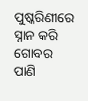ପୁଷ୍କରିଣୀରେ ସ୍ନାନ କରି ଗୋବର ପାଣି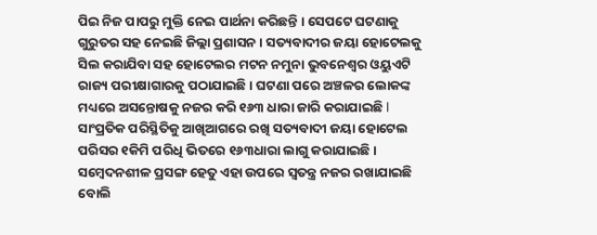ପିଇ ନିଜ ପାପରୁ ମୁକ୍ତି ନେଇ ପାର୍ଥନା କରିଛନ୍ତି । ସେପଟେ ଘଟଣାକୁ ଗୁରୁତର ସହ ନେଇଛି ଜିଲ୍ଲା ପ୍ରଶାସନ । ସତ୍ୟବାଦୀର ଜୟା ହୋଟେଲକୁ ସିଲ କରାଯିବା ସହ ହୋଟେଲର ମଟନ ନମୁନା ଭୁବନେଶ୍ବର ଓୟୁଏଟି ରାଜ୍ୟ ପରୀକ୍ଷାଗାରକୁ ପଠାଯାଇଛି । ଘଟଣା ପରେ ଅଞ୍ଚଳର ଲୋକଙ୍କ ମଧ୍ୟରେ ଅସନ୍ତୋଷକୁ ନଜର କରି ୧୬୩ ଧାରା ଜାରି କରାଯାଇଛି l ସାଂପ୍ରତିକ ପରିସ୍ଥିତିକୁ ଆଖିଆଗରେ ରଖି ସତ୍ୟବାଦୀ ଜୟା ହୋଟେଲ ପରିସର ୧କିମି ପରିଧି ଭିତରେ ୧୬୩ଧାରା ଲାଗୁ କରାଯାଇଛି । ସମ୍ବେଦନଶୀଳ ପ୍ରସଙ୍ଗ ହେତୁ ଏହା ଉପରେ ସ୍ବତନ୍ତ୍ର ନଜର ରଖାଯାଇଛି ବୋଲି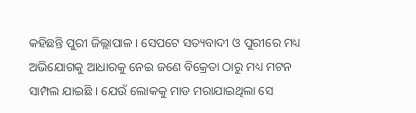କହିଛନ୍ତି ପୁରୀ ଜିଲ୍ଲାପାଳ । ସେପଟେ ସତ୍ୟବାଦୀ ଓ ପୁରୀରେ ମଧ୍ୟ ଅଭିଯୋଗକୁ ଆଧାରକୁ ନେଇ ଜଣେ ବିକ୍ରେତା ଠାରୁ ମଧ୍ୟ ମଟନ ସାମ୍ପଲ ଯାଇଛି । ଯେଉଁ ଲୋକକୁ ମାଡ ମରାଯାଇଥିଲା ସେ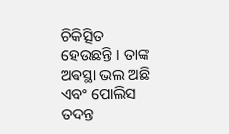ଚିକିତ୍ସିତ ହେଉଛନ୍ତି । ତାଙ୍କ ଅଵସ୍ଥା ଭଲ ଅଛି ଏବଂ ପୋଲିସ ତଦନ୍ତ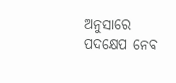ଅନୁସାରେ ପଦକ୍ଷେପ ନେବ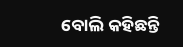ବୋଲି କହିଛନ୍ତି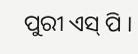ପୁରୀ ଏସ୍ ପି ।